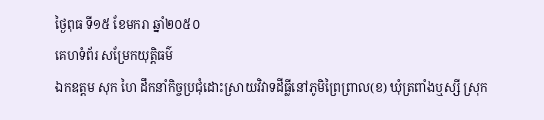ថ្ងៃពុធ ទី១៥ ខែមករា ឆ្នាំ២០៥០
គេហទំព័រ សម្រែកយុត្តិធម៌
ឯកឧត្តម សុក ហៃ ដឹកនាំកិច្ចប្រជុំដោះស្រាយវិវាទដីធ្លីនៅភូមិព្រៃព្រាល(ខ) ឃុំត្រពាំងឬស្សី ស្រុក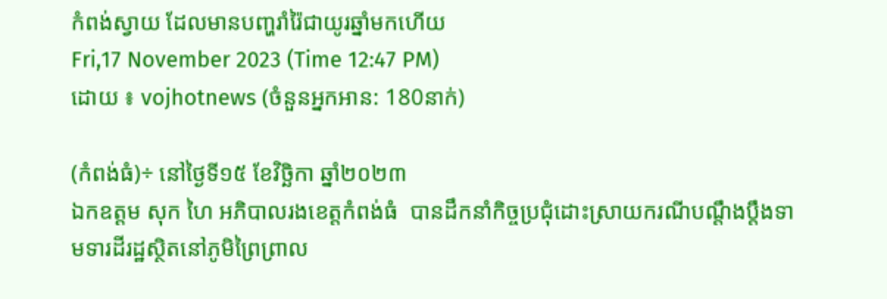កំពង់ស្វាយ ដែលមានបញ្ហរាំរ៉ៃជាយូរឆ្នាំមកហើយ
Fri,17 November 2023 (Time 12:47 PM)
ដោយ ៖ vojhotnews (ចំនួនអ្នកអាន: 180នាក់)

(កំពង់ធំ)÷ នៅថ្ងៃទី១៥ ខែវិច្ឆិកា ឆ្នាំ២០២៣
ឯកឧត្តម សុក ហៃ អភិបាលរងខេត្តកំពង់ធំ  បានដឹកនាំកិច្ចប្រជុំដោះស្រាយករណីបណ្តឹងប្តឹងទាមទារដីរដ្ឋស្ថិតនៅភូមិព្រៃព្រាល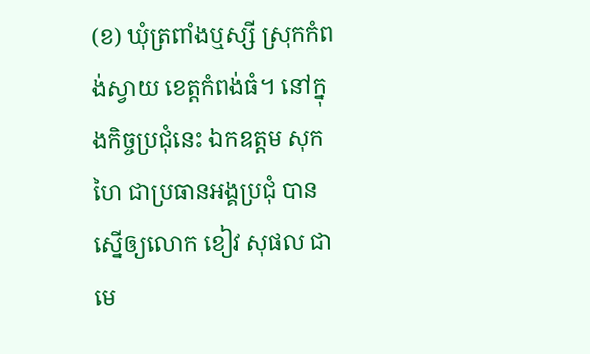(ខ) ឃុំត្រពាំងឬស្សី ស្រុកកំពង់ស្វាយ ខេត្តកំពង់ធំ។ នៅក្នុងកិច្ចប្រជុំនេះ ឯកឧត្តម សុក ហៃ ជាប្រធានអង្គប្រជុំ បានស្នើឲ្យលោក ខៀវ សុផល ជាមេ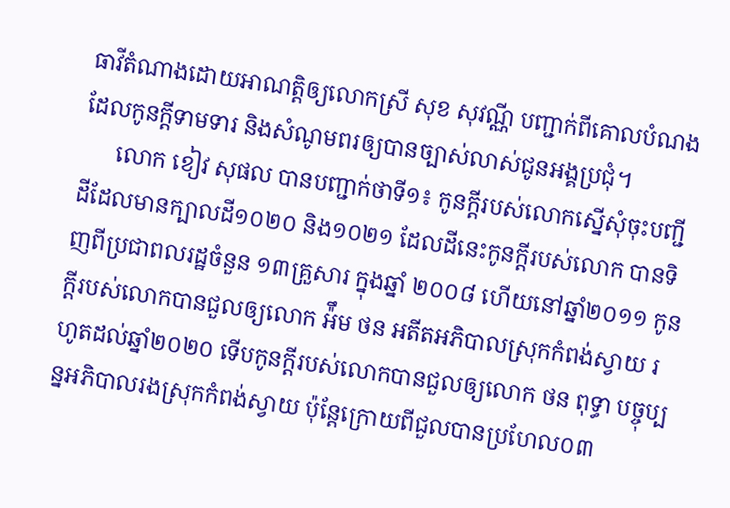ធាវីតំណាងដោយអាណត្តិឲ្យលោកស្រី សុខ សុវណ្ណី បញ្ជាក់ពីគោលបំណងដែលកូនក្តីទាមទារ និងសំណូមពរឲ្យបានច្បាស់លាស់ជូនអង្គប្រជុំ។
      លោក ខៀវ សុផល បានបញ្ជាក់ថាទី១៖ កូនក្តីរបស់លោកស្នើសុំចុះបញ្ជីដីដែលមានក្បាលដី១០២០ និង១០២១ ដែលដីនេះកូនក្តីរបស់លោក បានទិញពីប្រជាពលរដ្ឋចំនួន ១៣គ្រួសារ ក្នុងឆ្នាំ ២០០៨ ហើយនៅឆ្នាំ២០១១ កូនក្តីរបស់លោកបានជួលឲ្យលោក អ៉ឹម ថន អតីតអភិបាលស្រុកកំពង់ស្វាយ រហូតដល់ឆ្នាំ២០២០ ទើបកូនក្តីរបស់លោកបានជួលឲ្យលោក ថន ពុទ្ធា បច្ចុប្បន្នអភិបាលរងស្រុកកំពង់ស្វាយ ប៉ុន្តែក្រោយពីជួលបានប្រហែល០៣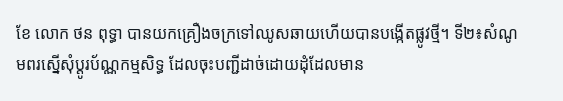ខែ លោក ថន ពុទ្ធា បានយកគ្រឿងចក្រទៅឈូសឆាយហើយបានបង្កើតផ្លូវថ្មី។ ទី២៖សំណូមពរស្នើសុំប្តូរប័ណ្ណកម្មសិទ្ធ ដែលចុះបញ្ជីដាច់ដោយដុំដែលមាន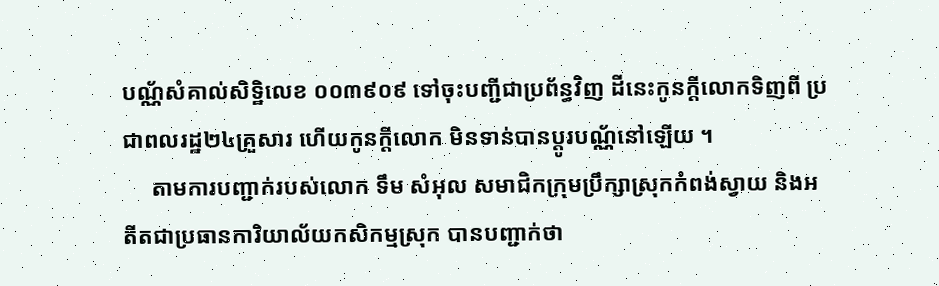បណ្ណ័សំគាល់សិទ្ឋិលេខ ០០៣៩០៩ ទៅចុះបញ្ជីជាប្រព័ន្ធវិញ ដីនេះកូនក្តីលោកទិញពី ប្រជាពលរដ្ឋ២៤គ្រួសារ ហើយកូនក្តីលោក មិនទាន់បានប្តូរបណ្ណ័នៅឡើយ ។
     តាមការបញ្ជាក់របស់លោក ទឹម សំអុល សមាជិកក្រុមប្រឹក្សាស្រុកកំពង់ស្វាយ និងអតីតជាប្រធានការិយាល័យកសិកម្មស្រុក បានបញ្ជាក់ថា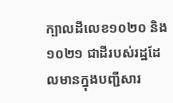ក្បាលដីលេខ១០២០ និង១០២១ ជាដីរបស់រដ្ឋដែលមានក្នុងបញ្ជីសារ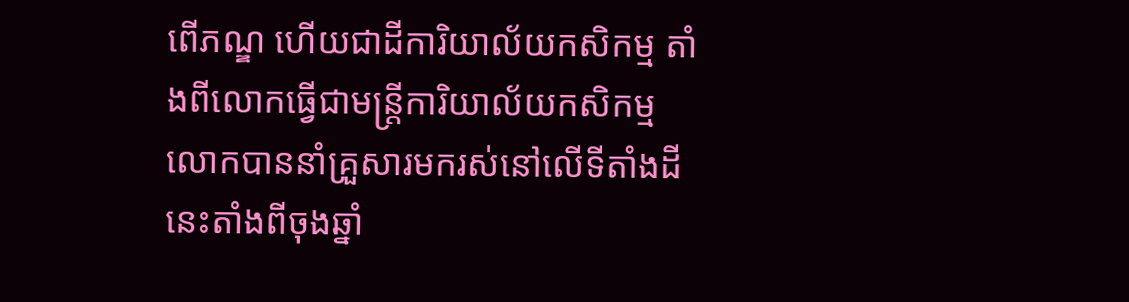ពើភណ្ឌ ហើយជាដីការិយាល័យកសិកម្ម តាំងពីលោកធ្វើជាមន្ត្រីការិយាល័យកសិកម្ម លោកបាននាំគ្រួសារមករស់នៅលើទីតាំងដីនេះតាំងពីចុងឆ្នាំ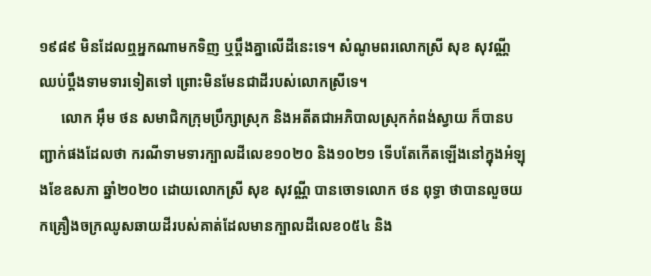១៩៨៩ មិនដែលឮអ្នកណាមកទិញ ឬប្តឹងគ្នាលើដីនេះទេ។ សំណូមពរលោកស្រី សុខ សុវណ្ណី ឈប់ប្តឹងទាមទារទៀតទៅ ព្រោះមិនមែនជាដីរបស់លោកស្រីទេ។
      លោក អ៊ឹម ថន សមាជិកក្រុមប្រឹក្សាស្រុក និងអតីតជាអភិបាលស្រុកកំពង់ស្វាយ ក៏បានបញ្ជាក់ផងដែលថា ករណីទាមទារក្បាលដីលេខ១០២០ និង១០២១ ទើបតែកើតឡើងនៅក្នុងអំឡុងខែឧសភា ឆ្នាំ២០២០ ដោយលោកស្រី សុខ សុវណ្ណី បានចោទលោក ថន ពុទ្ធា ថាបានលួចយកគ្រឿងចក្រឈូសឆាយដីរបស់គាត់ដែលមានក្បាលដីលេខ០៥៤ និង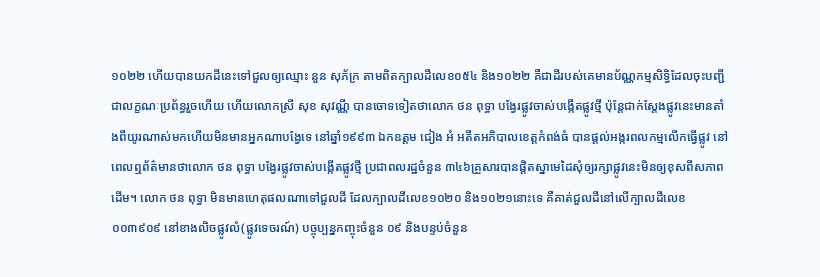១០២២ ហើយបានយកដីនេះទៅជួលឲ្យឈ្មោះ នួន សុភ័ក្រ តាមពិតក្បាលដីលេខ០៥៤ និង១០២២ គឺជាដីរបស់គេមានប័ណ្ណកម្មសិទ្ធិដែលចុះបញ្ជីជាលក្ខណៈប្រព័ន្ធរួចហើយ ហើយលោកស្រី សុខ សុវណ្ណី បានចោទទៀតថាលោក ថន ពុទ្ធា បង្វែរផ្លូវចាស់បង្កើតផ្លូវថ្មី ប៉ុន្តែជាក់ស្តែងផ្លូវនេះមានតាំងពីយូរណាស់មកហើយមិនមានអ្នកណាបង្វែទេ នៅឆ្នាំ១៩៩៣ ឯកឧត្តម ជៀង អំ អតីតអភិបាលខេត្តកំពង់ធំ បានផ្តល់អង្ករពលកម្មលើកធ្វើផ្លូវ នៅពេលឮព័ត៌មានថាលោក ថន ពុទ្ធា បង្វែរផ្លូវចាស់បង្កើតផ្លូវថ្មី ប្រជាពលរដ្ឋចំនួន ៣៤៦គ្រួសារបានផ្តិតស្នាមេដៃសុំឲ្យរក្សាផ្លូវនេះមិនឲ្យខុសពីសភាពដើម។ លោក ថន ពុទ្ធា មិនមានហេតុផលណាទៅជួលដី ដែលក្បាលដីលេខ១០២០ និង១០២១នោះទេ គឺគាត់ជួលដីនៅលើក្បាលដីលេខ០០៣៩០៩ នៅខាងលិចផ្លូវលំ(ផ្លូវទេចរណ៍) បច្ចុប្បន្នកញ្ចុះចំនួន ០៩ និងបន្ទប់ចំនួន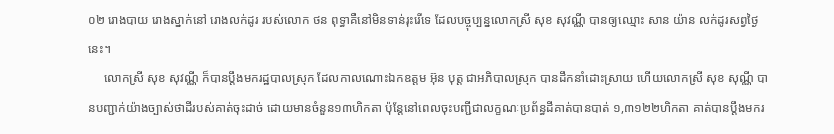០២ រោងបាយ រោងស្នាក់នៅ រោងលក់ដូរ របស់លោក ថន ពុទ្ធាគឺនៅមិនទាន់រុះរើទេ ដែលបច្ចុប្បន្នលោកស្រី សុខ សុវណ្ណី បានឲ្យឈ្មោះ សាន យ៉ាន លក់ដូរសព្វថ្ងៃនេះ។
     លោកស្រី សុខ សុវណ្ណី ក៏បានប្តឹងមករដ្ឋបាលស្រុក ដែលកាលណោះឯកឧត្តម អ៊ុន បុត្ត ជាអភិបាលស្រុក បានដឹកនាំដោះស្រាយ ហើយលោកស្រី សុខ សុណ្ណី បានបញ្ជាក់យ៉ាងច្បាស់ថាដីរបស់គាត់ចុះដាច់ ដោយមានចំនួន១៣ហិកតា ប៉ុន្តែនៅពេលចុះបញ្ជីជាលក្ខណៈប្រព័ន្ធដីគាត់បានបាត់ ១,៣១២២ហិកតា គាត់បានប្តឹងមករ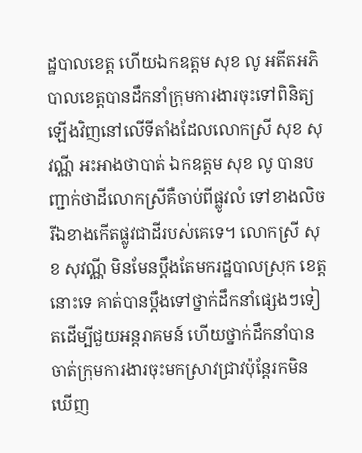ដ្ឋបាលខេត្ត ហើយឯកឧត្តម សុខ លូ អតីតអភិបាលខេត្តបានដឹកនាំក្រុមការងារចុះទៅពិនិត្យឡើងវិញនៅលើទីតាំងដែលលោកស្រី សុខ សុវណ្ណី អះអាងថាបាត់ ឯកឧត្តម សុខ លូ បានបញ្ជាក់ថាដីលោកស្រីគឺចាប់ពីផ្លូវលំ ទៅខាងលិច រីឯខាងកើតផ្លូវជាដីរបស់គេទេ។ លោកស្រី សុខ សុវណ្ណី មិនមែនប្តឹងតែមករដ្ឋបាលស្រុក ខេត្តនោះទេ គាត់បានប្តឹងទៅថ្នាក់ដឹកនាំផ្សេងៗទៀតដើម្បីជួយអន្តរាគមន៍ ហើយថ្នាក់ដឹកនាំបានចាត់ក្រុមការងារចុះមកស្រាវជ្រាវប៉ុន្តែរកមិនឃើញ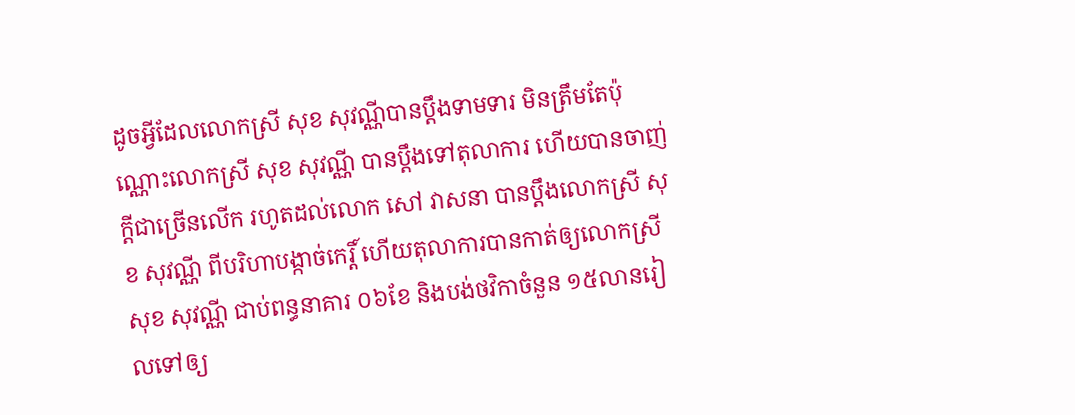ដូចអ្វីដែលលោកស្រី សុខ សុវណ្ណីបានប្តឹងទាមទារ មិនត្រឹមតែប៉ុណ្ណោះលោកស្រី សុខ សុវណ្ណី បានប្តឹងទៅតុលាការ ហើយបានចាញ់ក្តីជាច្រើនលើក រហូតដល់លោក សៅ វាសនា បានប្តឹងលោកស្រី សុខ សុវណ្ណី ពីបរិហាបង្កាច់កេរ្តិ៍ ហើយតុលាការបានកាត់ឲ្យលោកស្រី សុខ សុវណ្ណី ជាប់ពន្ធនាគារ ០៦ខែ និងបង់ថវិកាចំនួន ១៥លានរៀលទៅឲ្យ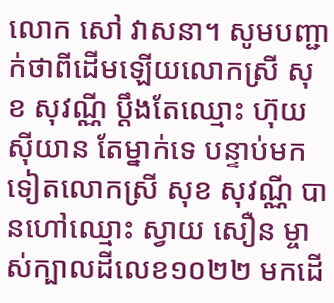លោក សៅ វាសនា។ សូមបញ្ជាក់ថាពីដើមឡើយលោកស្រី សុខ សុវណ្ណី ប្តឹងតែឈ្មោះ ហ៊ុយ ស៊ីយាន តែម្នាក់ទេ បន្ទាប់មកទៀតលោកស្រី សុខ សុវណ្ណី បានហៅឈ្មោះ ស្វាយ សឿន ម្ចាស់ក្បាលដីលេខ១០២២ មកដើ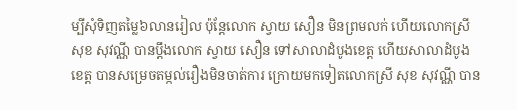ម្បីសុំទិញតម្លៃ៦លានរៀល ប៉ុន្តែលោក ស្វាយ សឿន មិនព្រមលក់ ហើយលោកស្រី សុខ សុវណ្ណី បានប្តឹងលោក ស្វាយ សឿន ទៅសាលាដំបូងខេត្ត ហើយសាលាដំបូងខេត្ត បានសម្រេចតម្កល់រឿងមិនចាត់ការ ក្រោយមកទៀតលោកស្រី សុខ សុវណ្ណី បាន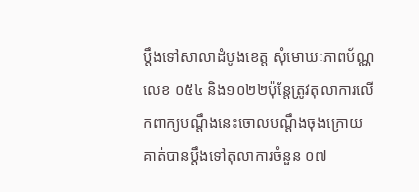ប្តឹងទៅសាលាដំបូងខេត្ត សុំមោឃៈភាពប័ណ្ណលេខ ០៥៤ និង១០២២ប៉ុន្តែត្រូវតុលាការលើកពាក្យបណ្តឹងនេះចោលបណ្តឹងចុងក្រោយគាត់បានប្តឹងទៅតុលាការចំនួន ០៧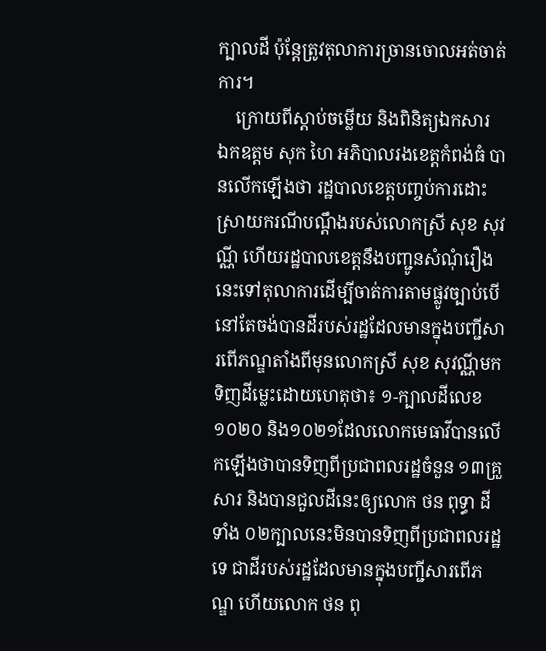ក្បាលដី ប៉ុន្តែត្រូវតុលាការច្រានចោលអត់ចាត់ការ។
    ក្រោយពីស្តាប់ចម្លើយ និងពិនិត្យឯកសារ
ឯកឧត្តម សុក ហៃ អភិបាលរងខេត្តកំពង់ធំ បានលើកឡើងថា រដ្ឋបាលខេត្តបញ្ចប់ការដោះស្រាយករណីបណ្តឹងរបស់លោកស្រី សុខ សុវណ្ណី ហើយរដ្ឋបាលខេត្តនឹងបញ្ជូនសំណុំរឿងនេះទៅតុលាការដើម្បីចាត់ការតាមផ្លូវច្បាប់បើនៅតែចង់បានដីរបស់រដ្ឋដែលមានក្នុងបញ្ជីសារពើភណ្ឌតាំងពីមុនលោកស្រី សុខ សុវណ្ណីមកទិញដីម្លេះដោយហេតុថា៖ ១-ក្បាលដីលេខ១០២០ និង១០២១ដែលលោកមេធាវីបានលើកឡើងថាបានទិញពីប្រជាពលរដ្ឋចំនួន ១៣គ្រួសារ និងបានជួលដីនេះឲ្យលោក ថន ពុទ្ធា ដីទាំង ០២ក្បាលនេះមិនបានទិញពីប្រជាពលរដ្ឋទេ ជាដីរបស់រដ្ឋដែលមានក្នុងបញ្ជីសារពើភណ្ឌ ហើយលោក ថន ពុ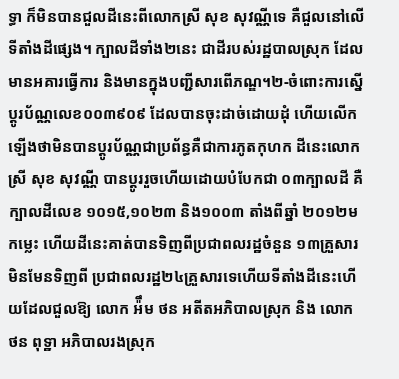ទ្ធា ក៏មិនបានជួលដីនេះពីលោកស្រី សុខ សុវណ្ណីទេ គឺជួលនៅលើទីតាំងដីផ្សេង។ ក្បាលដីទាំង២នេះ ជាដីរបស់រដ្ឋបាលស្រុក ដែលមានអគារធ្វើការ និងមានក្នុងបញ្ជីសារពើភណ្ឌ។២-ចំពោះការស្នើប្តូរប័ណ្ណលេខ០០៣៩០៩ ដែលបានចុះដាច់ដោយដុំ ហើយលើកឡើងថាមិនបានប្តូរប័ណ្ណជាប្រព័ន្ធគឺជាការភូតកុហក ដីនេះលោកស្រី សុខ សុវណ្ណី បានប្តូររួចហើយដោយបំបែកជា ០៣ក្បាលដី គឺក្បាលដីលេខ ១០១៥,១០២៣ និង១០០៣ តាំងពីឆ្នាំ ២០១២មកម្លេះ ហើយដីនេះគាត់បានទិញពីប្រជាពលរដ្ឋចំនួន ១៣គ្រួសារ មិនមែនទិញពី ប្រជាពលរដ្ឋ២៤គ្រួសារទេហើយទីតាំងដីនេះហើយដែលជួលឱ្យ លោក អ៉ឹម ថន អតីតអភិបាលស្រុក និង លោក ថន ពុទ្ឋា អភិបាលរងស្រុក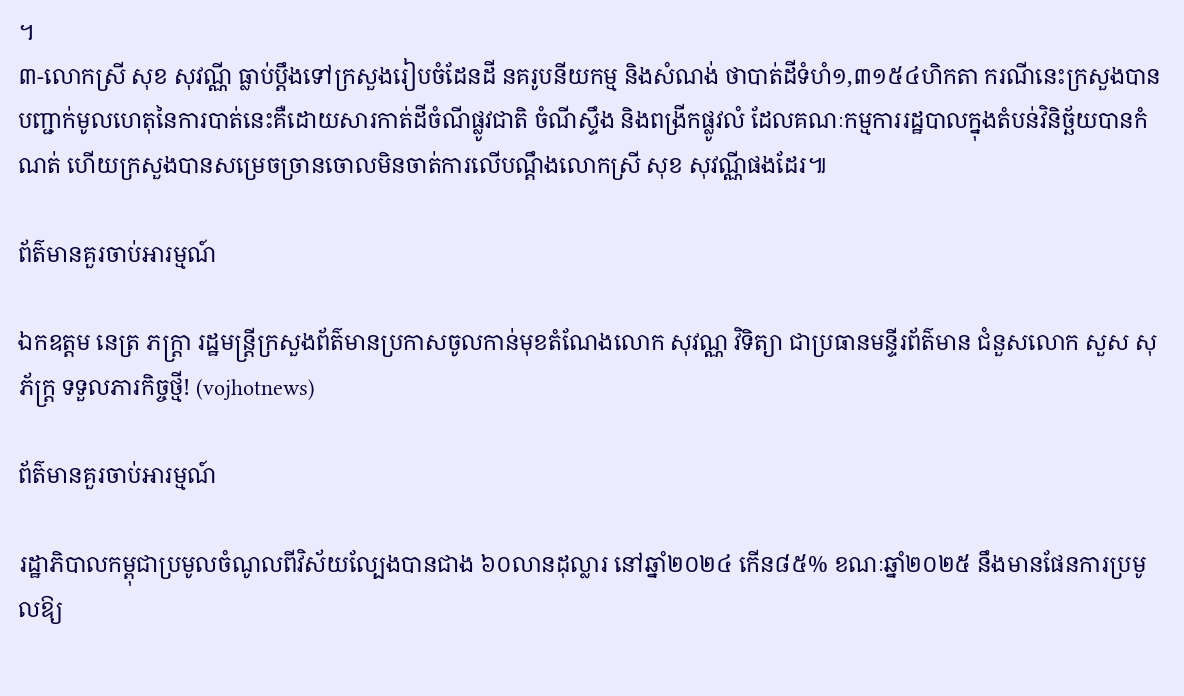។
៣-លោកស្រី សុខ សុវណ្ណី ធ្លាប់ប្តឹងទៅក្រសួងរៀបចំដែនដី នគរូបនីយកម្ម និងសំណង់ ថាបាត់ដីទំហំ១,៣១៥៤ហិកតា ករណីនេះក្រសួងបានបញ្ជាក់មូលហេតុនៃការបាត់នេះគឺដោយសារកាត់ដីចំណីផ្លូវជាតិ ចំណីស្ទឹង និងពង្រីកផ្លូវលំ ដែលគណៈកម្មការរដ្ឋបាលក្នុងតំបន់វិនិច្ឆ័យបានកំណត់ ហើយក្រសួងបានសម្រេចច្រានចោលមិនចាត់ការលើបណ្តឹងលោកស្រី សុខ សុវណ្ណីផងដែរ៕

ព័ត៌មានគួរចាប់អារម្មណ៍

ឯកឧត្តម នេត្រ ភក្ត្រា រដ្ឋមន្ត្រីក្រសួងព័ត៌មានប្រកាសចូលកាន់មុខតំណែងលោក សុវណ្ណ វិទិត្យា ជាប្រធានមន្ទីរព័ត៌មាន ជំនួសលោក សួស សុភ័ក្រ្ត ទទួលភារកិច្ចថ្មី! (vojhotnews)

ព័ត៌មានគួរចាប់អារម្មណ៍

រដ្ឋាភិបាលកម្ពុជាប្រមូលចំណូលពីវិស័យល្បែងបានជាង ៦០លានដុល្លារ នៅឆ្នាំ២០២៤ កើន៨៥% ខណៈឆ្នាំ២០២៥ នឹងមានផែនការប្រមូលឱ្យ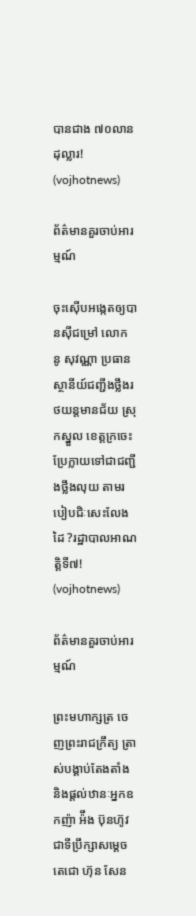បានជាង ៧០លានដុល្លារ! (vojhotnews)

ព័ត៌មានគួរចាប់អារម្មណ៍

ចុះស៊ើបអង្កេតឲ្យបានសុីជម្រៅ លោក នូ សុវណ្ណា ប្រធានស្ថានីយ៍ជញ្ជីងថ្លឹងរថយន្តមានជ័យ ស្រុកស្នួល ខេត្តក្រចេះ ប្រែក្លាយទៅជាជញ្ជីងថ្លឹងលុយ តាមរបៀបជិៈសេះលែងដៃ ?រដ្ឋាបាលអាណត្តិទី៧! (vojhotnews)

ព័ត៌មានគួរចាប់អារម្មណ៍

ព្រះមហាក្សត្រ ចេញព្រះរាជក្រឹត្យ ត្រាស់បង្គាប់តែងតាំង និងផ្ដល់ឋានៈអ្នកឧកញ៉ា អ៉ឹង ប៊ុនហ៊ូវ ជាទីប្រឹក្សាសម្ដេចតេជោ ហ៊ុន សែន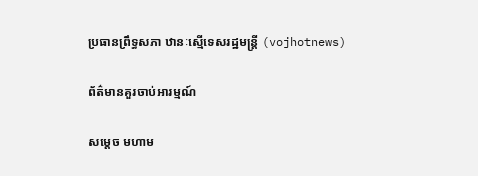ប្រធានព្រឹទ្ធសភា ឋានៈស្មើទេសរដ្ឋមន្ដ្រី (vojhotnews)

ព័ត៌មានគួរចាប់អារម្មណ៍

សម្តេច មហាម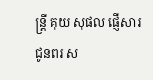ន្ត្រី គុយ សុផល ផ្ញើសារជូនពរ ស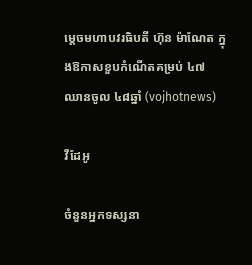ម្តេចមហាបវរធិបតី ហ៊ុន ម៉ាណែត ក្នុងឱកាសខួបកំណើតគម្រប់ ៤៧ ឈានចូល ៤៨ឆ្នាំ (vojhotnews)

វីដែអូ

ចំនួនអ្នកទស្សនា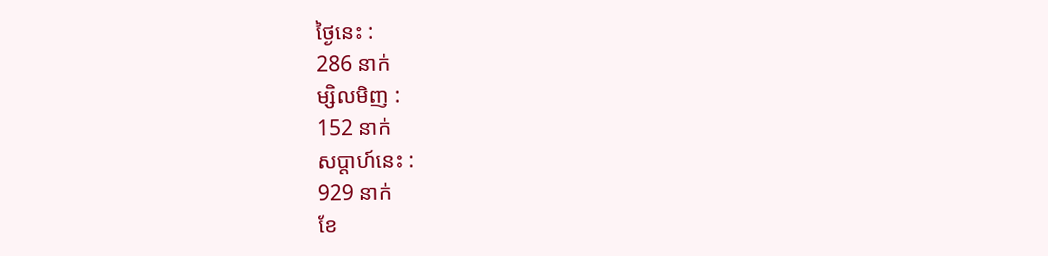ថ្ងៃនេះ :
286 នាក់
ម្សិលមិញ :
152 នាក់
សប្តាហ៍នេះ :
929 នាក់
ខែ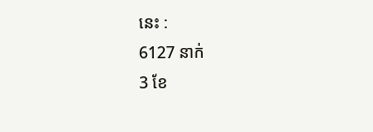នេះ :
6127 នាក់
3 ខែ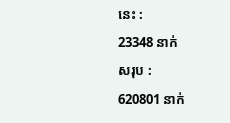នេះ :
23348 នាក់
សរុប :
620801 នាក់